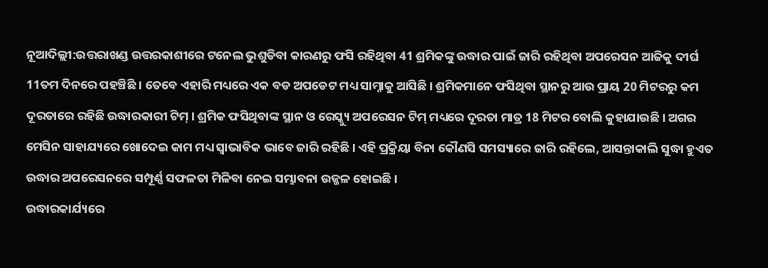ନୂଆଦିଲ୍ଲୀ:ଉତ୍ତରାଖଣ୍ଡ ଉତ୍ତରକାଶୀରେ ଟନେଲ ଭୁଶୁଡିବା କାରଣରୁ ଫସି ରହିଥିବା 41 ଶ୍ରମିକଙ୍କୁ ଉଦ୍ଧାର ପାଇଁ ଜାରି ରହିଥିବା ଅପରେସନ ଆଜିକୁ ଦୀର୍ଘ 11ତମ ଦିନରେ ପହଞ୍ଚିଛି । ତେବେ ଏହାରି ମଧ୍ୟରେ ଏକ ବଡ ଅପଡେଟ ମଧ୍ୟ ସାମ୍ନାକୁ ଆସିଛି । ଶ୍ରମିକମାନେ ଫସିଥିବା ସ୍ଥାନରୁ ଆଉ ପ୍ରାୟ 20 ମିଟରରୁ କମ ଦୂରତାରେ ରହିଛି ଉଦ୍ଧାରକାରୀ ଟିମ୍ । ଶ୍ରମିକ ଫସିଥିବାଙ୍କ ସ୍ଥାନ ଓ ରେସ୍କ୍ୟୁ ଅପରେସନ ଟିମ୍ ମଧ୍ୟରେ ଦୂରତା ମାତ୍ର 18 ମିଟର ବୋଲି କୁହାଯାଉଛି । ଅଗର ମେସିନ ସାହାଯ୍ୟରେ ଖୋଦେଇ କାମ ମଧ୍ୟ ସ୍ବାଭାବିକ ଭାବେ ଜାରି ରହିଛି । ଏହି ପ୍ରକ୍ରିୟା ବିନା କୌଣସି ସମସ୍ୟାରେ ଜାରି ରହିଲେ, ଆସନ୍ତାକାଲି ସୁଦ୍ଧା ହୁଏତ ଉଦ୍ଧାର ଅପରେସନରେ ସମ୍ପୂର୍ଣ୍ଣ ସଫଳତା ମିଳିବା ନେଇ ସମ୍ଭାବନା ଉଜ୍ଜଳ ହୋଇଛି ।
ଉଦ୍ଧାରକାର୍ଯ୍ୟରେ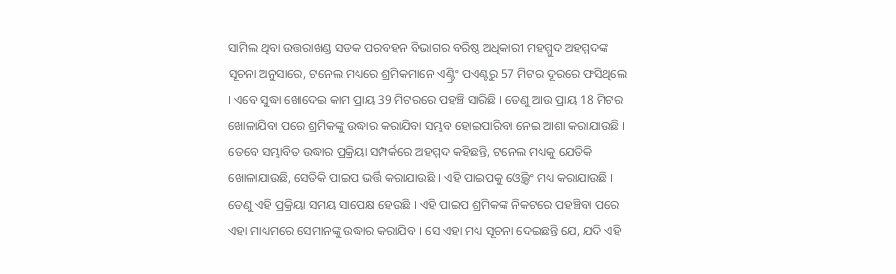ସାମିଲ ଥିବା ଉତ୍ତରାଖଣ୍ଡ ସଡକ ପରବହନ ବିଭାଗର ବରିଷ୍ଠ ଅଧିକାରୀ ମହମ୍ମୁଦ ଅହମ୍ମଦଙ୍କ ସୂଚନା ଅନୁସାରେ, ଟନେଲ ମଧ୍ୟରେ ଶ୍ରମିକମାନେ ଏଣ୍ଟ୍ରିଂ ପଏଣ୍ଟରୁ 57 ମିଟର ଦୂରରେ ଫସିଥିଲେ । ଏବେ ସୁଦ୍ଧା ଖୋଦେଇ କାମ ପ୍ରାୟ 39 ମିଟରରେ ପହଞ୍ଚି ସାରିଛି । ତେଣୁ ଆଉ ପ୍ରାୟ 18 ମିଟର ଖୋଳାଯିବା ପରେ ଶ୍ରମିକଙ୍କୁ ଉଦ୍ଧାର କରାଯିବା ସମ୍ଭବ ହୋଇପାରିବା ନେଇ ଆଶା କରାଯାଉଛି । ତେବେ ସମ୍ଭାବିତ ଉଦ୍ଧାର ପ୍ରକ୍ରିୟା ସମ୍ପର୍କରେ ଅହମ୍ମଦ କହିଛନ୍ତି, ଟନେଲ ମଧ୍ୟକୁ ଯେତିକି ଖୋଳାଯାଉଛି, ସେତିକି ପାଇପ ଭର୍ତ୍ତି କରାଯାଉଛି । ଏହି ପାଇପକୁ ଓ୍ବେଲ୍ଡିଂ ମଧ୍ୟ କରାଯାଉଛି । ତେଣୁ ଏହି ପ୍ରକ୍ରିୟା ସମୟ ସାପେକ୍ଷ ହେଉଛି । ଏହି ପାଇପ ଶ୍ରମିକଙ୍କ ନିକଟରେ ପହଞ୍ଚିବା ପରେ ଏହା ମାଧ୍ୟମରେ ସେମାନଙ୍କୁ ଉଦ୍ଧାର କରାଯିବ । ସେ ଏହା ମଧ୍ୟ ସୂଚନା ଦେଇଛନ୍ତି ଯେ, ଯଦି ଏହି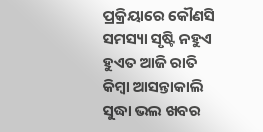ପ୍ରକ୍ରିୟାରେ କୌଣସି ସମସ୍ୟା ସୃଷ୍ଟି ନହୁଏ ହୁଏତ ଆଜି ରାତି କିମ୍ବା ଆସନ୍ତାକାଲି ସୁଦ୍ଧା ଭଲ ଖବର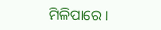ମିଳିପାରେ ।